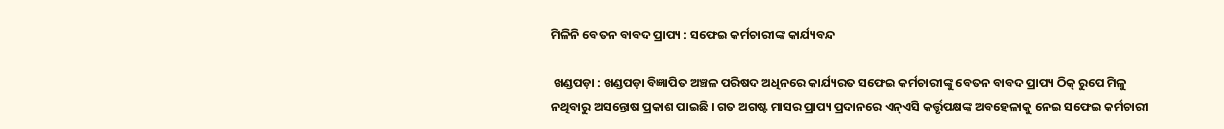ମିଳିନି ବେତନ ବାବଦ ପ୍ରାପ୍ୟ : ସଫେଇ କର୍ମଚାରୀଙ୍କ କାର୍ଯ୍ୟବନ୍ଦ

 ଖଣ୍ଡପଡ଼ା : ଖଣ୍ଡପଡ଼ା ବିଜ୍ଞାପିତ ଅଞ୍ଚଳ ପରିଷଦ ଅଧିନରେ କାର୍ଯ୍ୟରତ ସଫେଇ କର୍ମଚାରୀଙ୍କୁ ବେତନ ବାବଦ ପ୍ରାପ୍ୟ ଠିକ୍ ରୁପେ ମିଳୁ ନଥିବାରୁ ଅସନ୍ତୋଷ ପ୍ରକାଶ ପାଇଛି । ଗତ ଅଗଷ୍ଟ ମାସର ପ୍ରାପ୍ୟ ପ୍ରଦାନରେ ଏନ୍ଏସି କର୍ତ୍ତୃପକ୍ଷଙ୍କ ଅବହେଳାକୁ ନେଇ ସଫେଇ କର୍ମଚାରୀ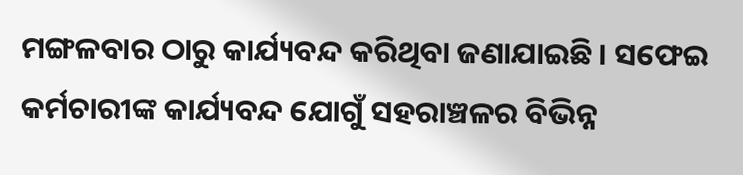ମଙ୍ଗଳବାର ଠାରୁ କାର୍ଯ୍ୟବନ୍ଦ କରିଥିବା ଜଣାଯାଇଛି । ସଫେଇ କର୍ମଚାରୀଙ୍କ କାର୍ଯ୍ୟବନ୍ଦ ଯୋଗୁଁ ସହରାଞ୍ଚଳର ବିଭିନ୍ନ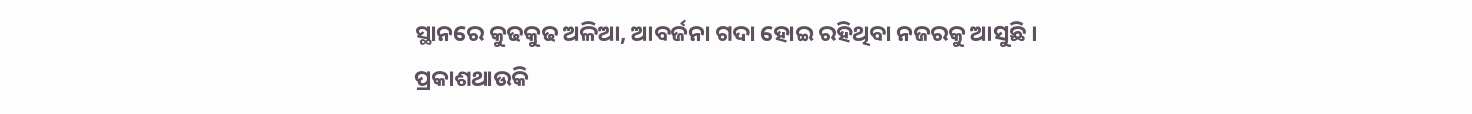ସ୍ଥାନରେ କୁଢକୁଢ ଅଳିଆ, ଆବର୍ଜନା ଗଦା ହୋଇ ରହିଥିବା ନଜରକୁ ଆସୁଛି । ପ୍ରକାଶଥାଉକି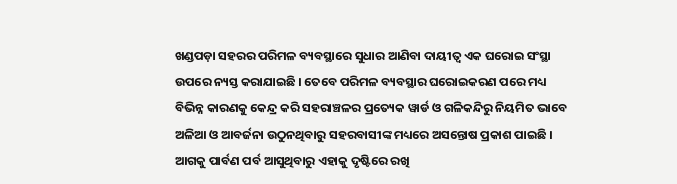ଖଣ୍ଡପଡ଼ା ସହରର ପରିମଳ ବ୍ୟବସ୍ଥାରେ ସୁଧାର ଆଣିବା ଦାୟୀତ୍ୱ ଏକ ଘରୋଇ ସଂସ୍ଥା ଉପରେ ନ୍ୟସ୍ତ କରାଯାଇଛି । ତେବେ ପରିମଳ ବ୍ୟବସ୍ଥାର ଘରୋଇକରଣ ପରେ ମଧ୍ୟ ବିଭିନ୍ନ କାରଣକୁ କେନ୍ଦ୍ର କରି ସହରାଞ୍ଚଳର ପ୍ରତ୍ୟେକ ୱାର୍ଡ ଓ ଗଳିକନ୍ଦିରୁ ନିୟମିତ ଭାବେ ଅଳିଆ ଓ ଆବର୍ଜନା ଉଠୁନଥିବାରୁ ସହରବାସୀଙ୍କ ମଧ୍ୟରେ ଅସନ୍ତୋଷ ପ୍ରକାଶ ପାଇଛି । ଆଗକୁ ପାର୍ବଣ ପର୍ବ ଆସୁଥିବାରୁ ଏହାକୁ ଦୃଷ୍ଟିରେ ରଖି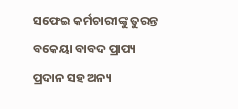ସଫେଇ କର୍ମଚାରୀଙ୍କୁ ତୁରନ୍ତ ବକେୟା ବାବଦ ପ୍ରାପ୍ୟ ପ୍ରଦାନ ସହ ଅନ୍ୟ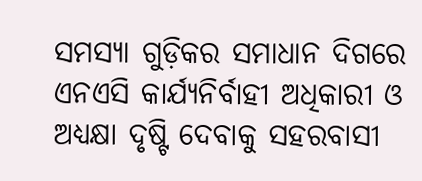ସମସ୍ୟା ଗୁଡ଼ିକର ସମାଧାନ ଦିଗରେ ଏନଏସି କାର୍ଯ୍ୟନିର୍ବାହୀ ଅଧିକାରୀ ଓ ଅଧ୍ୟକ୍ଷା ଦୃଷ୍ଟି ଦେବାକୁ ସହରବାସୀ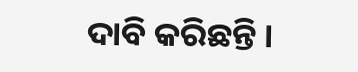ଦାବି କରିଛନ୍ତି ।